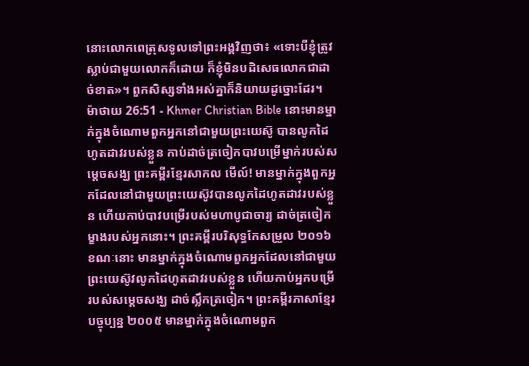នោះលោកពេត្រុសទូលទៅព្រះអង្គវិញថា៖ «ទោះបីខ្ញុំត្រូវស្លាប់ជាមួយលោកក៏ដោយ ក៏ខ្ញុំមិនបដិសេធលោកជាដាច់ខាត»។ ពួកសិស្សទាំងអស់គ្នាក៏និយាយដូច្នោះដែរ។
ម៉ាថាយ 26:51 - Khmer Christian Bible នោះមានម្នាក់ក្នុងចំណោមពួកអ្នកនៅជាមួយព្រះយេស៊ូ បានលូកដៃហូតដាវរបស់ខ្លួន កាប់ដាច់ត្រចៀកបាវបម្រើម្នាក់របស់សម្ដេចសង្ឃ ព្រះគម្ពីរខ្មែរសាកល មើល៍! មានម្នាក់ក្នុងពួកអ្នកដែលនៅជាមួយព្រះយេស៊ូវបានលូកដៃហូតដាវរបស់ខ្លួន ហើយកាប់បាវបម្រើរបស់មហាបូជាចារ្យ ដាច់ត្រចៀកម្ខាងរបស់អ្នកនោះ។ ព្រះគម្ពីរបរិសុទ្ធកែសម្រួល ២០១៦ ខណៈនោះ មានម្នាក់ក្នុងចំណោមពួកអ្នកដែលនៅជាមួយព្រះយេស៊ូវលូកដៃហូតដាវរបស់ខ្លួន ហើយកាប់អ្នកបម្រើរបស់សម្ដេចសង្ឃ ដាច់ស្លឹកត្រចៀក។ ព្រះគម្ពីរភាសាខ្មែរបច្ចុប្បន្ន ២០០៥ មានម្នាក់ក្នុងចំណោមពួក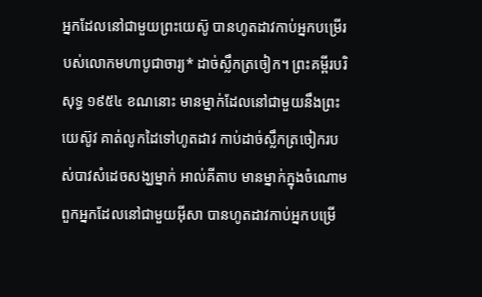អ្នកដែលនៅជាមួយព្រះយេស៊ូ បានហូតដាវកាប់អ្នកបម្រើរបស់លោកមហាបូជាចារ្យ* ដាច់ស្លឹកត្រចៀក។ ព្រះគម្ពីរបរិសុទ្ធ ១៩៥៤ ខណនោះ មានម្នាក់ដែលនៅជាមួយនឹងព្រះយេស៊ូវ គាត់លូកដៃទៅហូតដាវ កាប់ដាច់ស្លឹកត្រចៀករបស់បាវសំដេចសង្ឃម្នាក់ អាល់គីតាប មានម្នាក់ក្នុងចំណោមពួកអ្នកដែលនៅជាមួយអ៊ីសា បានហូតដាវកាប់អ្នកបម្រើ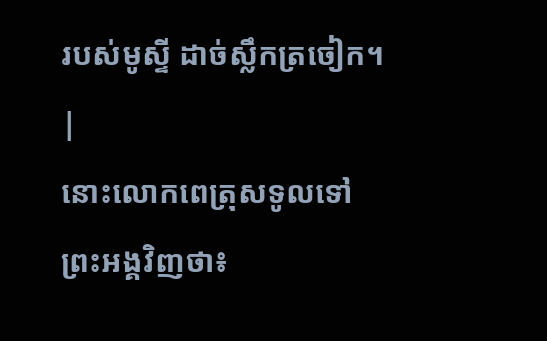របស់មូស្ទី ដាច់ស្លឹកត្រចៀក។ |
នោះលោកពេត្រុសទូលទៅព្រះអង្គវិញថា៖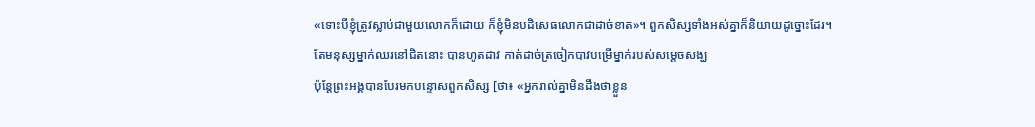«ទោះបីខ្ញុំត្រូវស្លាប់ជាមួយលោកក៏ដោយ ក៏ខ្ញុំមិនបដិសេធលោកជាដាច់ខាត»។ ពួកសិស្សទាំងអស់គ្នាក៏និយាយដូច្នោះដែរ។
តែមនុស្សម្នាក់ឈរនៅជិតនោះ បានហូតដាវ កាត់ដាច់ត្រចៀកបាវបម្រើម្នាក់របស់សម្ដេចសង្ឃ
ប៉ុន្ដែព្រះអង្គបានបែរមកបន្ទោសពួកសិស្ស [ថា៖ «អ្នករាល់គ្នាមិនដឹងថាខ្លួន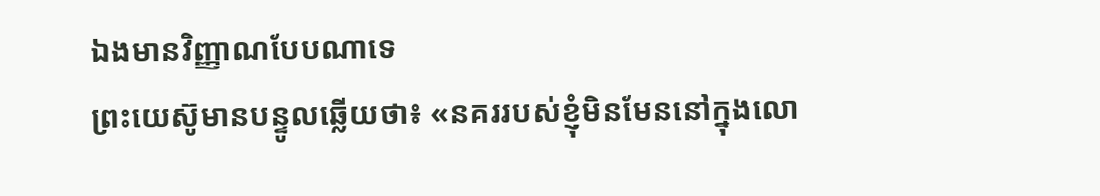ឯងមានវិញ្ញាណបែបណាទេ
ព្រះយេស៊ូមានបន្ទូលឆ្លើយថា៖ «នគររបស់ខ្ញុំមិនមែននៅក្នុងលោ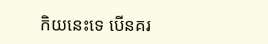កិយនេះទេ បើនគរ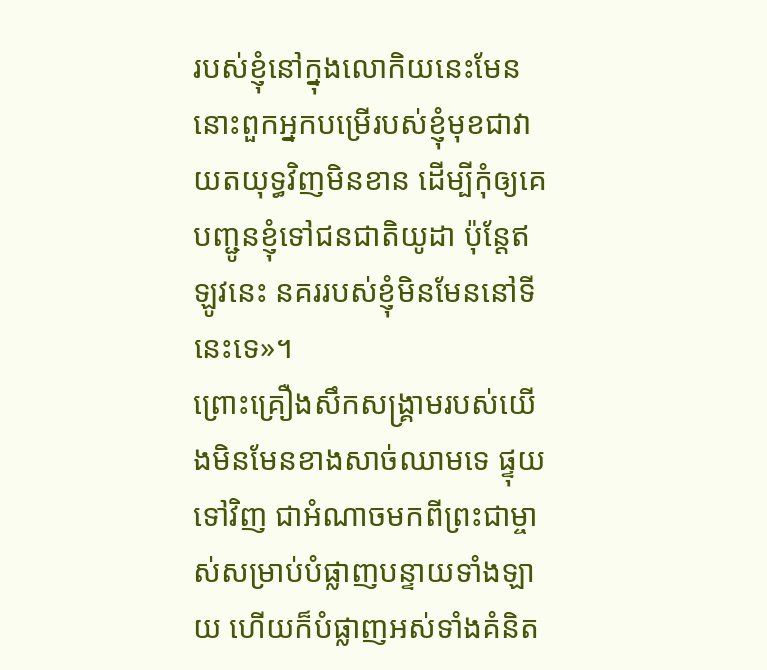របស់ខ្ញុំនៅក្នុងលោកិយនេះមែន នោះពួកអ្នកបម្រើរបស់ខ្ញុំមុខជាវាយតយុទ្ធវិញមិនខាន ដើម្បីកុំឲ្យគេបញ្ជូនខ្ញុំទៅជនជាតិយូដា ប៉ុន្ដែឥឡូវនេះ នគររបស់ខ្ញុំមិនមែននៅទីនេះទេ»។
ព្រោះគ្រឿងសឹកសង្រ្គាមរបស់យើងមិនមែនខាងសាច់ឈាមទេ ផ្ទុយទៅវិញ ជាអំណាចមកពីព្រះជាម្ចាស់សម្រាប់បំផ្លាញបន្ទាយទាំងឡាយ ហើយក៏បំផ្លាញអស់ទាំងគំនិត